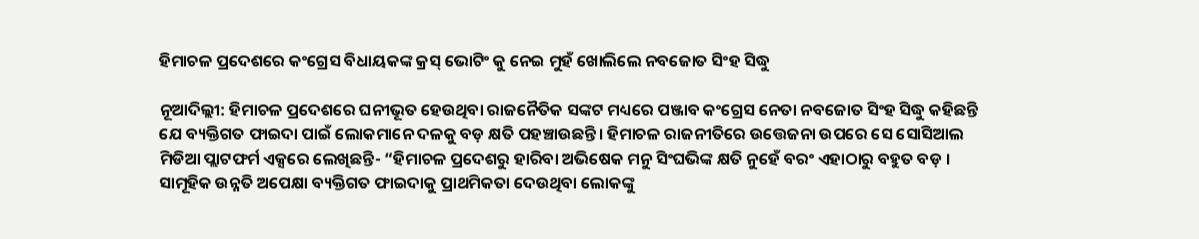ହିମାଚଳ ପ୍ରଦେଶରେ କଂଗ୍ରେସ ବିଧାୟକଙ୍କ କ୍ରସ୍ ଭୋଟିଂ କୁ ନେଇ ମୁହଁ ଖୋଲିଲେ ନବଜୋତ ସିଂହ ସିଦ୍ଧୁ

ନୂଆଦିଲ୍ଲୀ: ହିମାଚଳ ପ୍ରଦେଶରେ ଘନୀଭୂତ ହେଉଥିବା ରାଜନୈତିକ ସଙ୍କଟ ମଧ୍ୟରେ ପଞ୍ଜାବ କଂଗ୍ରେସ ନେତା ନବଜୋତ ସିଂହ ସିଦ୍ଧୁ କହିଛନ୍ତି ଯେ ବ୍ୟକ୍ତିଗତ ଫାଇଦା ପାଇଁ ଲୋକମାନେ ଦଳକୁ ବଡ଼ କ୍ଷତି ପହଞ୍ଚାଉଛନ୍ତି। ହିମାଚଳ ରାଜନୀତିରେ ଉତ୍ତେଜନା ଉପରେ ସେ ସୋସିଆଲ ମିଡିଆ ପ୍ଲାଟଫର୍ମ ଏକ୍ସରେ ଲେଖିଛନ୍ତି- “ହିମାଚଳ ପ୍ରଦେଶରୁ ହାରିବା ଅଭିଷେକ ମନୁ ସିଂଘଭିଙ୍କ କ୍ଷତି ନୁହେଁ ବରଂ ଏହାଠାରୁ ବହୁତ ବଡ଼ । ସାମୂହିକ ଉନ୍ନତି ଅପେକ୍ଷା ବ୍ୟକ୍ତିଗତ ଫାଇଦାକୁ ପ୍ରାଥମିକତା ଦେଉଥିବା ଲୋକଙ୍କୁ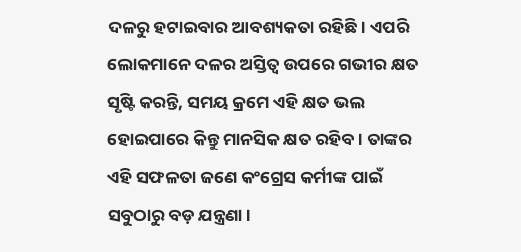ଦଳରୁ ହଟାଇବାର ଆବଶ୍ୟକତା ରହିଛି। ଏପରି ଲୋକମାନେ ଦଳର ଅସ୍ତିତ୍ୱ ଉପରେ ଗଭୀର କ୍ଷତ ସୃଷ୍ଟି କରନ୍ତି, ସମୟ କ୍ରମେ ଏହି କ୍ଷତ ଭଲ ହୋଇପାରେ କିନ୍ତୁ ମାନସିକ କ୍ଷତ ରହିବ । ତାଙ୍କର ଏହି ସଫଳତା ଜଣେ କଂଗ୍ରେସ କର୍ମୀଙ୍କ ପାଇଁ ସବୁଠାରୁ ବଡ଼ ଯନ୍ତ୍ରଣା।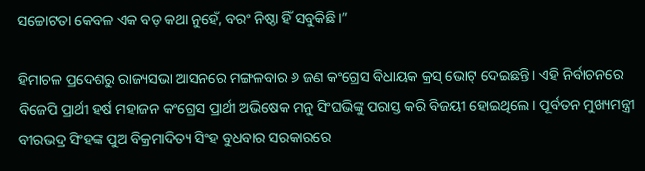ସଚ୍ଚୋଟତା କେବଳ ଏକ ବଡ଼ କଥା ନୁହେଁ, ବରଂ ନିଷ୍ଠା ହିଁ ସବୁକିଛି।”

ହିମାଚଳ ପ୍ରଦେଶରୁ ରାଜ୍ୟସଭା ଆସନରେ ମଙ୍ଗଳବାର ୬ ଜଣ କଂଗ୍ରେସ ବିଧାୟକ କ୍ରସ୍ ଭୋଟ୍ ଦେଇଛନ୍ତି। ଏହି ନିର୍ବାଚନରେ ବିଜେପି ପ୍ରାର୍ଥୀ ହର୍ଷ ମହାଜନ କଂଗ୍ରେସ ପ୍ରାର୍ଥୀ ଅଭିଷେକ ମନୁ ସିଂଘଭିଙ୍କୁ ପରାସ୍ତ କରି ବିଜୟୀ ହୋଇଥିଲେ। ପୂର୍ବତନ ମୁଖ୍ୟମନ୍ତ୍ରୀ ବୀରଭଦ୍ର ସିଂହଙ୍କ ପୁଅ ବିକ୍ରମାଦିତ୍ୟ ସିଂହ ବୁଧବାର ସରକାରରେ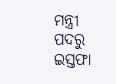ମନ୍ତ୍ରୀ ପଦରୁ ଇସ୍ତଫା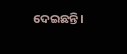ଦେଇଛନ୍ତି।